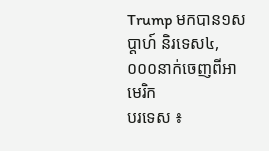Trump មកបាន១សប្តាហ៍ និរទេស៤,០០០នាក់ចេញពីអាមេរិក
បរទេស ៖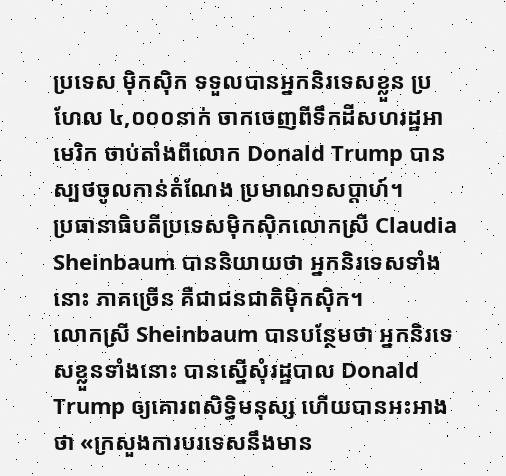ប្រទេស ម៉ិកស៊ិក ទទួលបានអ្នកនិរទេសខ្លួន ប្រហែល ៤,០០០នាក់ ចាកចេញពីទឹកដីសហរដ្ឋអាមេរិក ចាប់តាំងពីលោក Donald Trump បានស្បថចូលកាន់តំណែង ប្រមាណ១សប្តាហ៍។
ប្រធានាធិបតីប្រទេសម៉ិកស៊ិកលោកស្រី Claudia Sheinbaum បាននិយាយថា អ្នកនិរទេសទាំងនោះ ភាគច្រើន គឺជាជនជាតិម៉ិកស៊ិក។
លោកស្រី Sheinbaum បានបន្ថែមថា អ្នកនិរទេសខ្លួនទាំងនោះ បានស្នើសុំរដ្ឋបាល Donald Trump ឲ្យគោរពសិទ្ធិមនុស្ស ហើយបានអះអាងថា «ក្រសួងការបរទេសនឹងមាន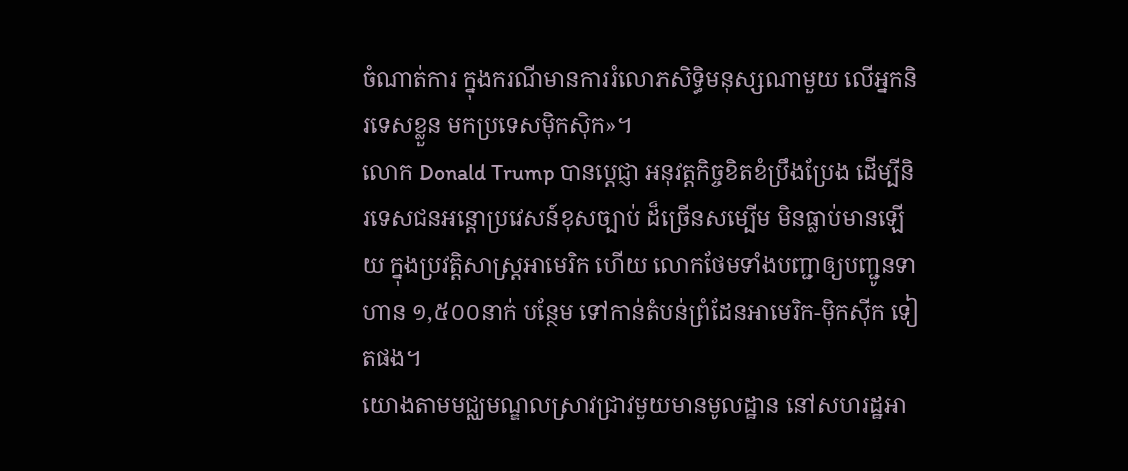ចំណាត់ការ ក្នុងករណីមានការរំលោភសិទ្ធិមនុស្សណាមួយ លើអ្នកនិរទេសខ្លួន មកប្រទេសម៉ិកស៊ិក»។
លោក Donald Trump បានប្តេជ្ញា អនុវត្តកិច្ចខិតខំប្រឹងប្រែង ដើម្បីនិរទេសជនអន្តោប្រវេសន៍ខុសច្បាប់ ដ៏ច្រើនសម្បើម មិនធ្លាប់មានឡើយ ក្នុងប្រវត្តិសាស្រ្តអាមេរិក ហើយ លោកថែមទាំងបញ្ជាឲ្យបញ្ជូនទាហាន ១,៥០០នាក់ បន្ថែម ទៅកាន់តំបន់ព្រំដែនអាមេរិក-ម៉ិកស៊ីក ទៀតផង។
យោងតាមមជ្ឈមណ្ឌលស្រាវជ្រាវមួយមានមូលដ្ឋាន នៅសហរដ្ឋអា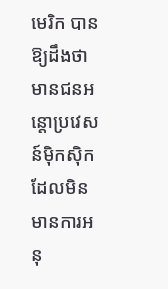មេរិក បានឱ្យដឹងថា មានជនអន្តោប្រវេសន៍ម៉ិកស៊ិក ដែលមិនមានការអនុ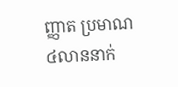ញ្ញាត ប្រមាណ ៤លាននាក់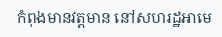កំពុងមានវត្តមាន នៅសហរដ្ឋអាមេ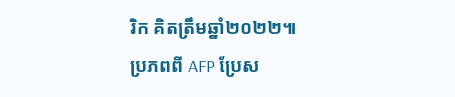រិក គិតត្រឹមឆ្នាំ២០២២៕
ប្រភពពី AFP ប្រែស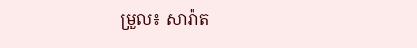ម្រួល៖ សារ៉ាត